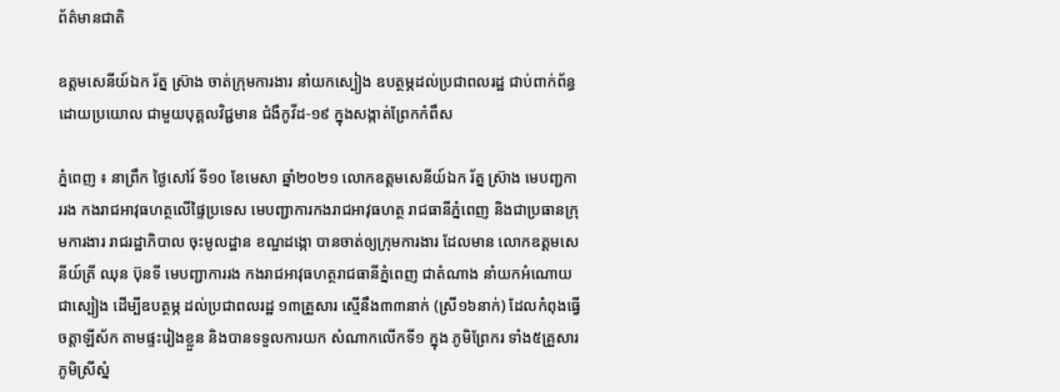ព័ត៌មានជាតិ

ឧត្តមសេនីយ៍ឯក រ័ត្ន ស្រ៊ាង ចាត់ក្រុមការងារ នាំយកស្បៀង ឧបត្ថម្ភដល់ប្រជាពលរដ្ឋ ជាប់ពាក់ព័ន្ធ ដោយប្រយោល ជាមួយបុគ្គលវិជ្ជមាន ជំងឺកូវីដ-១៩ ក្នុងសង្កាត់ព្រែកកំពឹស

ភ្នំពេញ ៖ នាព្រឹក ថ្ងៃសៅរ៍ ទី១០ ខែមេសា ឆ្នាំ២០២១ លោកឧត្តមសេនីយ៍ឯក រ័ត្ន ស្រ៊ាង មេបញ្ជការរង កងរាជអាវុធហត្ថលើផ្ទៃប្រទេស មេបញ្ជាការកងរាជអាវុធហត្ថ រាជធានីភ្នំពេញ និងជាប្រធានក្រុមការងារ រាជរដ្ឋាភិបាល ចុះមូលដ្ឋាន ខណ្ឌដង្កោ បានចាត់ឲ្យក្រុមការងារ ដែលមាន លោកឧត្ដមសេនីយ៍ត្រី ឈុន ប៊ុនទី មេបញ្ជាការរង កងរាជអាវុធហត្ថរាជធានីភ្នំពេញ ជាតំណាង នាំយកអំណោយជាស្បៀង ដើម្បីឧបត្ថម្ភ ដល់ប្រជាពលរដ្ឋ ១៣គ្រួសារ ស្មើនឹង៣៣នាក់ (ស្រី១៦នាក់) ដែលកំពុងធ្វើចត្តាឡីស័ក តាមផ្ទះរៀងខ្លួន និងបានទទួលការយក សំណាកលើកទី១ ក្នុង ភូមិព្រែករ ទាំង៥គ្រួសារ ភូមិស្រីស្នំ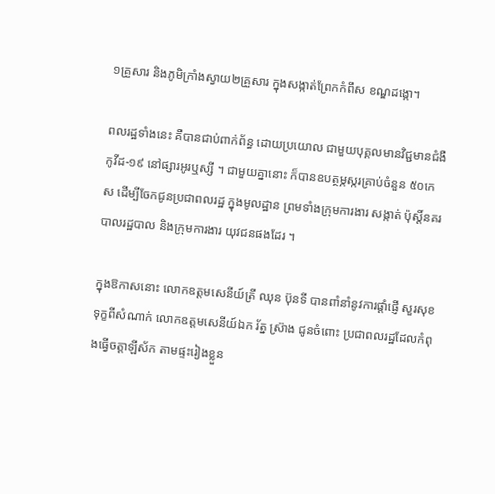១គ្រួសារ និងភូមិក្រាំងស្វាយ២គ្រួសារ ក្នុងសង្កាត់ព្រែកកំពឹស ខណ្ឌដង្កោ។

ពលរដ្ឋទាំងនេះ គឺបានជាប់ពាក់ព័ន្ធ ដោយប្រយោល ជាមួយបុគ្គលមានវិជ្ជមានជំងឺកូវីដ-១៩ នៅផ្សារអូរឬស្សី ។ ជាមួយគ្នានោះ ក៏បានឧបត្ថម្ភស្ករគ្រាប់ចំនួន ៥០កេស ដើម្បីចែកជូនប្រជាពលរដ្ឋ ក្នុងមូលដ្ឋាន ព្រមទាំងក្រុមការងារ សង្កាត់ ប៉ុស្តិ៍នគរបាលរដ្ឋបាល និងក្រុមការងារ យុវជនផងដែរ ។

ក្នុងឱកាសនោះ លោកឧត្ដមសេនីយ៍ត្រី ឈុន ប៊ុនទី បានពាំនាំនូវការផ្តាំផ្ញើ សួរសុខទុក្ខពីសំណាក់ លោកឧត្តមសេនីយ៍ឯក រ័ត្ន ស្រ៊ាង ជូនចំពោះ ប្រជាពលរដ្ឋដែលកំពុងធ្វើចត្តាឡីស័ក តាមផ្ទះរៀងខ្លួន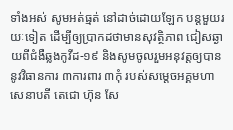ទាំងអស់ សូមអត់ធ្មត់ នៅដាច់ដោយឡែក បន្តមួយរយៈទៀត ដើម្បីឲ្យប្រាកដថាមានសុវត្ថិភាព ជៀសឆ្ងាយពីជំងឺឆ្លងកូវីដ-១៩ និងសូមចូលរួមអនុវត្តឲ្យបាននូវវិធានការ ៣ការពារ ៣កុំ របស់សម្តេចអគ្គមហាសេនាបតី តេជោ ហ៊ុន សែ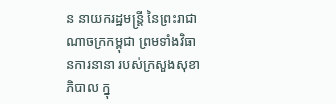ន នាយករដ្ឋមន្ត្រី នៃព្រះរាជាណាចក្រកម្ពុជា ព្រមទាំងវិធានការនានា របស់ក្រសួងសុខាភិបាល ក្នុ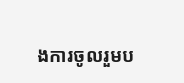ងការចូលរួមប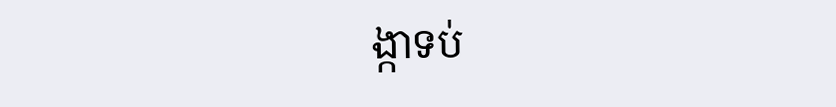ង្កាទប់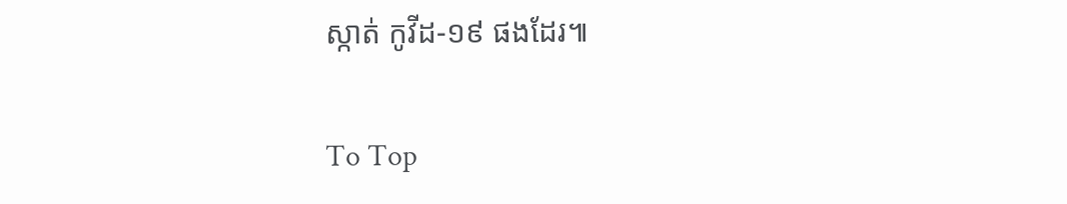ស្កាត់ កូវីដ-១៩ ផងដែរ៕

To Top